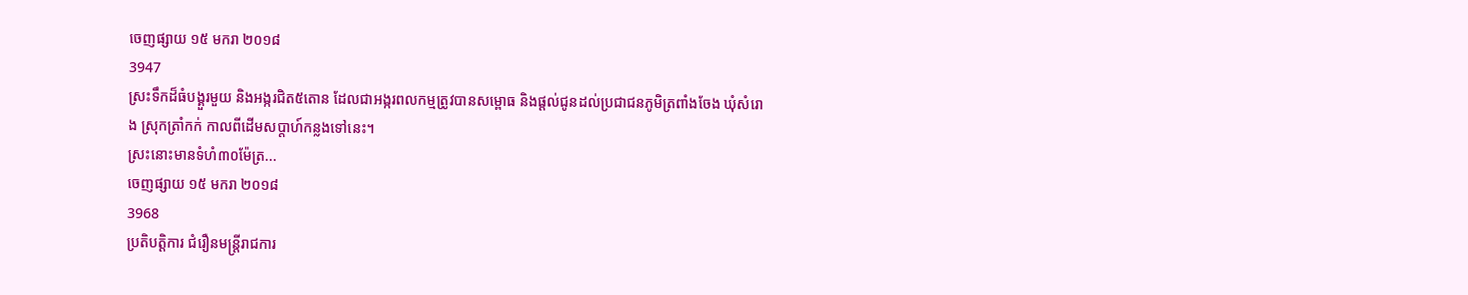ចេញផ្សាយ ១៥ មករា ២០១៨
3947
ស្រះទឹកដ៏ធំបង្គួរមួយ និងអង្ករជិត៥តោន ដែលជាអង្ករពលកម្មត្រូវបានសម្ពោធ និងផ្តល់ជូនដល់ប្រជាជនភូមិត្រពាំងចែង ឃុំសំរោង ស្រុកត្រាំកក់ កាលពីដើមសប្តាហ៍កន្លងទៅនេះ។
ស្រះនោះមានទំហំ៣០ម៉ែត្រ...
ចេញផ្សាយ ១៥ មករា ២០១៨
3968
ប្រតិបត្តិការ ជំរឿនមន្ត្រីរាជការ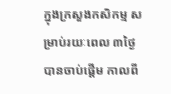ក្នុងក្រសួងកសិកម្ម សម្រាប់រយៈពេល ៣ថ្ងៃ បានចាប់ផ្តើម កាលពី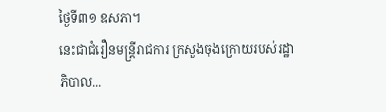ថ្ងៃទី៣១ ឧសភា។
នេះជាជំរឿនមន្ត្រីរាជការ ក្រសួងចុងក្រោយរបស់រដ្ឋាភិបាល...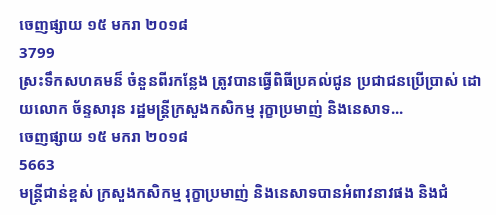ចេញផ្សាយ ១៥ មករា ២០១៨
3799
ស្រះទឹកសហគមន៏ ចំនួនពីរកន្លែង ត្រូវបានធ្វើពិធីប្រគល់ជូន ប្រជាជនប្រើប្រាស់ ដោយលោក ច័ន្ទសារុន រដ្ឋមន្ដ្រីក្រសួងកសិកម្ម រុក្ខាប្រមាញ់ និងនេសាទ...
ចេញផ្សាយ ១៥ មករា ២០១៨
5663
មន្ដ្រីជាន់ខ្ពស់ ក្រសួងកសិកម្ម រុក្ខាប្រមាញ់ និងនេសាទបានអំពាវនាវផង និងជំ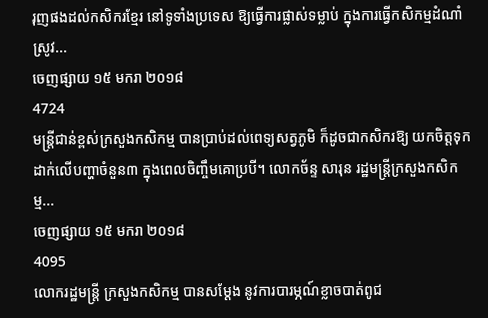រុញផងដល់កសិករខ្មែរ នៅទូទាំងប្រទេស ឱ្យធ្វើការផ្លាស់ទម្លាប់ ក្នុងការធ្វើកសិកម្មដំណាំស្រូវ...
ចេញផ្សាយ ១៥ មករា ២០១៨
4724
មន្ត្រីជាន់ខ្ពស់ក្រសួងកសិកម្ម បានប្រាប់ដល់ពេទ្យសត្វភូមិ ក៏ដូចជាកសិករឱ្យ យកចិត្តទុកដាក់លើបញ្ហាចំនួន៣ ក្នុងពេលចិញ្ចឹមគោប្របី។ លោកច័ន្ទ សារុន រដ្ឋមន្ត្រីក្រសួងកសិកម្ម...
ចេញផ្សាយ ១៥ មករា ២០១៨
4095
លោករដ្ឋមន្ត្រី ក្រសួងកសិកម្ម បានសម្តែង នូវការបារម្ភណ៍ខ្លាចបាត់ពូជ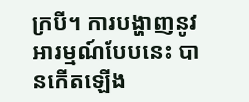ក្របី។ ការបង្ហាញនូវអារម្មណ៍បែបនេះ បានកើតឡើង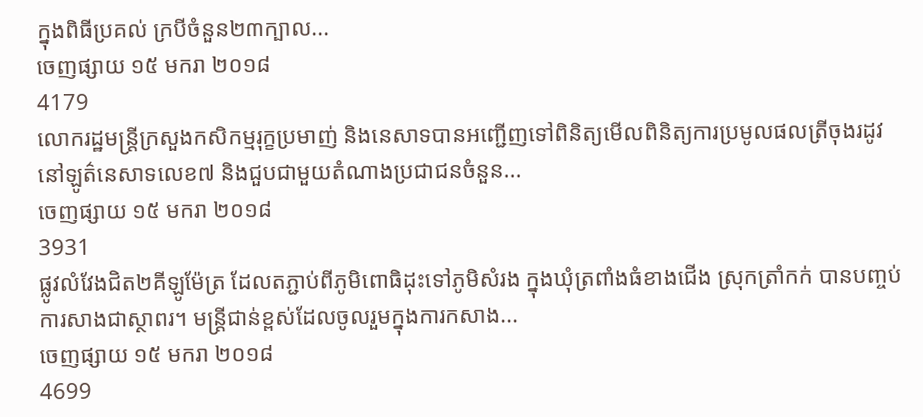ក្នុងពិធីប្រគល់ ក្របីចំនួន២៣ក្បាល...
ចេញផ្សាយ ១៥ មករា ២០១៨
4179
លោករដ្ឋមន្ត្រីក្រសួងកសិកម្មរុក្ខប្រមាញ់ និងនេសាទបានអញ្ជើញទៅពិនិត្យមើលពិនិត្យការប្រមូលផលត្រីចុងរដូវ នៅឡូត៌នេសាទលេខ៧ និងជួបជាមួយតំណាងប្រជាជនចំនួន...
ចេញផ្សាយ ១៥ មករា ២០១៨
3931
ផ្លូវលំវែងជិត២គីឡូម៉ែត្រ ដែលតភ្ជាប់ពីភូមិពោធិដុះទៅភូមិសំរង ក្នុងឃុំត្រពាំងធំខាងជើង ស្រុកត្រាំកក់ បានបញ្ចប់ការសាងជាស្ថាពរ។ មន្ដ្រីជាន់ខ្ពស់ដែលចូលរួមក្នុងការកសាង...
ចេញផ្សាយ ១៥ មករា ២០១៨
4699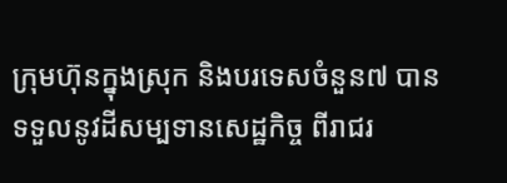ក្រុមហ៊ុនក្នុងស្រុក និងបរទេសចំនួន៧ បានទទួលនូវដីសម្បទានសេដ្ឋកិច្ច ពីរាជរ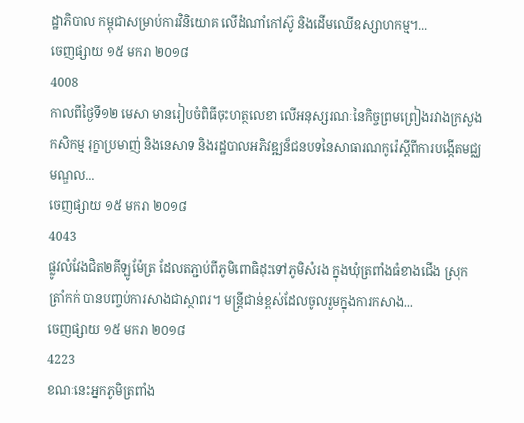ដ្ឋាភិបាល កម្ពុជាសម្រាប់ការវិនិយោគ លើដំណាំកៅស៊ូ និងដើមឈើឧស្សាហកម្ម។...
ចេញផ្សាយ ១៥ មករា ២០១៨
4008
កាលពីថ្ងៃទី១២ មេសា មានរៀបចំពិធីចុះហត្ថលេខា លើអនុស្សរណៈនៃកិច្ចព្រមព្រៀងរវាងក្រសួងកសិកម្ម រុក្ខាប្រមាញ់ និងនេសាទ និងរដ្ឋបាលអភិវឌ្ឍន៏ជនបទនៃសាធារណកូរ៉េស្ដីពីការបង្កើតមជ្ឈមណ្ឌល...
ចេញផ្សាយ ១៥ មករា ២០១៨
4043
ផ្លូវលំវែងជិត២គីឡូម៉ែត្រ ដែលតភ្ជាប់ពីភូមិពោធិដុះទៅភូមិសំរង ក្នុងឃុំត្រពាំងធំខាងជើង ស្រុកត្រាំកក់ បានបញ្ចប់ការសាងជាស្ថាពរ។ មន្ដ្រីជាន់ខ្ពស់ដែលចូលរួមក្នុងការកសាង...
ចេញផ្សាយ ១៥ មករា ២០១៨
4223
ខណៈនេះអ្នកភូមិត្រពាំង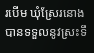របើម ឃុំស្រែរនោង បានទទួលនូវស្រះទឹ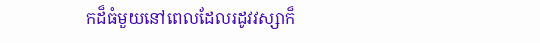កដ៏ធំមួយនៅពេលដែលរដូវវស្សាក៏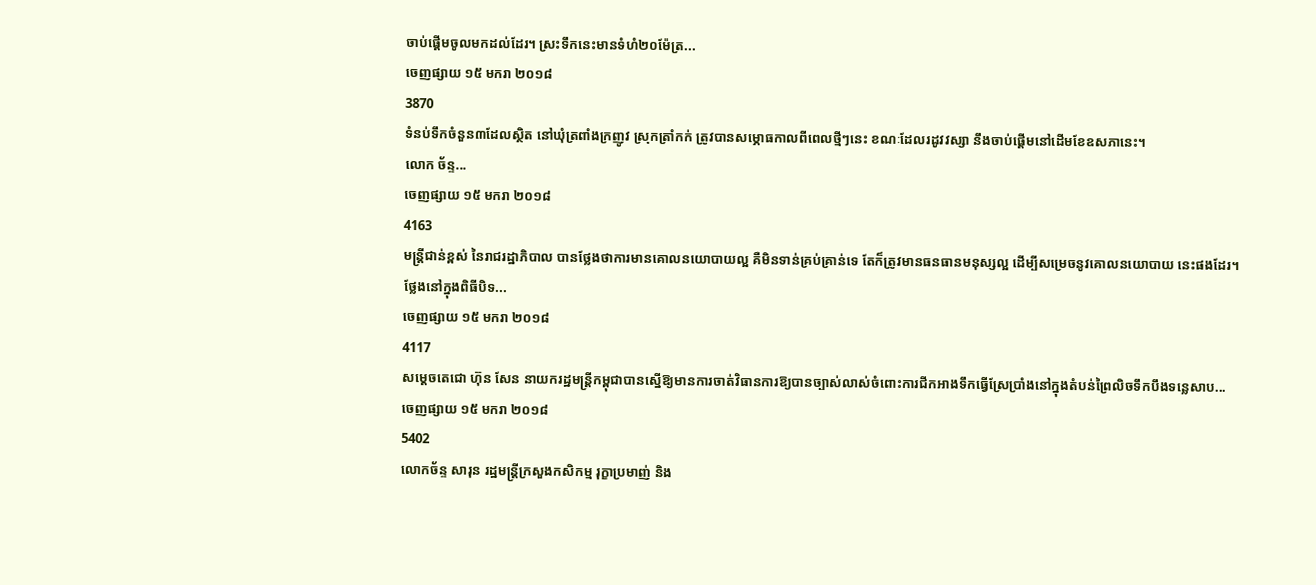ចាប់ផ្ដើមចូលមកដល់ដែរ។ ស្រះទឹកនេះមានទំហំ២០ម៉ែត្រ...
ចេញផ្សាយ ១៥ មករា ២០១៨
3870
ទំនប់ទឹកចំនួន៣ដែលស្ថិត នៅឃុំត្រពាំងក្រញូវ ស្រុកត្រាំកក់ ត្រូវបានសម្ភោធកាលពីពេលថ្មីៗនេះ ខណៈដែលរដូវវស្សា នឹងចាប់ផ្ដើមនៅដើមខែឧសភានេះ។
លោក ច័ន្ទ...
ចេញផ្សាយ ១៥ មករា ២០១៨
4163
មន្ដ្រីជាន់ខ្ពស់ នៃរាជរដ្ឋាភិបាល បានថ្លែងថាការមានគោលនយោបាយល្អ គឺមិនទាន់គ្រប់គ្រាន់ទេ តែក៏ត្រូវមានធនធានមនុស្សល្អ ដើម្បីសម្រេចនូវគោលនយោបាយ នេះផងដែរ។
ថ្លែងនៅក្នុងពិធីបិទ...
ចេញផ្សាយ ១៥ មករា ២០១៨
4117
សម្តេចតេជោ ហ៊ុន សែន នាយករដ្ឋមន្ត្រីកម្ពុជាបានស្នើឱ្យមានការចាត់វិធានការឱ្យបានច្បាស់លាស់ចំពោះការជីកអាងទឹកធ្វើស្រែប្រាំងនៅក្នុងតំបន់ព្រៃលិចទឹកបឹងទន្លេសាប...
ចេញផ្សាយ ១៥ មករា ២០១៨
5402
លោកច័ន្ទ សារុន រដ្ឋមន្ដ្រីក្រសួងកសិកម្ម រុក្ខាប្រមាញ់ និង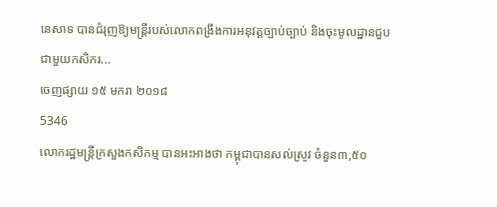នេសាទ បានជំរុញឱ្យមន្ដ្រីរបស់លោកពង្រឹងការអនុវត្ដច្បាប់ច្បាប់ និងចុះមូលដ្ឋានជួបជាមួយកសិករ...
ចេញផ្សាយ ១៥ មករា ២០១៨
5346
លោករដ្ឋមន្ត្រីក្រសួងកសិកម្ម បានអះអាងថា កម្ពុជាបានសល់ស្រូវ ចំនួន៣,៥០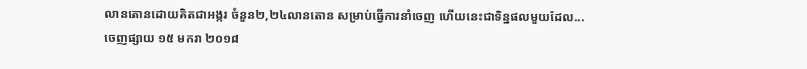លានតោនដោយគិតជាអង្ករ ចំនួន២,២៤លានតោន សម្រាប់ធ្វើការនាំចេញ ហើយនេះជាទិន្នផលមួយដែល...
ចេញផ្សាយ ១៥ មករា ២០១៨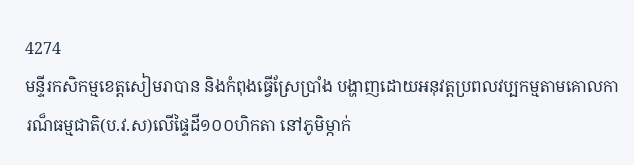4274
មន្ទីរកសិកម្មខេត្តសៀមរាបាន និងកំពុងធ្វើស្រែប្រាំង បង្ហាញដោយអនុវត្ដប្រពលវប្បកម្មតាមគោលការណ៏ធម្មជាតិ(ប.វ.ស)លើផ្ទៃដី១០០ហិកតា នៅភូមិម្កាក់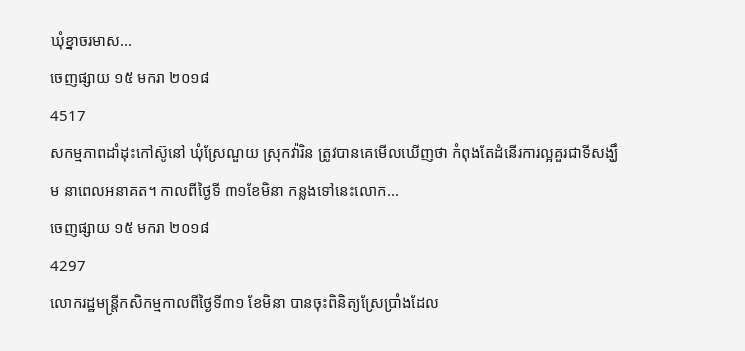ឃុំខ្នាចរមាស...
ចេញផ្សាយ ១៥ មករា ២០១៨
4517
សកម្មភាពដាំដុះកៅស៊ូនៅ ឃុំស្រែណួយ ស្រុកវ៉ារិន ត្រូវបានគេមើលឃើញថា កំពុងតែដំនើរការល្អគួរជាទីសង្ឃឹម នាពេលអនាគត។ កាលពីថ្ងៃទី ៣១ខែមិនា កន្លងទៅនេះលោក...
ចេញផ្សាយ ១៥ មករា ២០១៨
4297
លោករដ្ឋមន្ត្រីកសិកម្មកាលពីថ្ងៃទី៣១ ខែមិនា បានចុះពិនិត្យស្រែប្រាំងដែល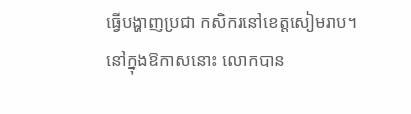ធ្វើបង្ហាញប្រជា កសិករនៅខេត្តសៀមរាប។ នៅក្នុងឱកាសនោះ លោកបាន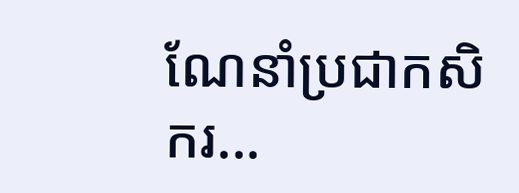ណែនាំប្រជាកសិករ...